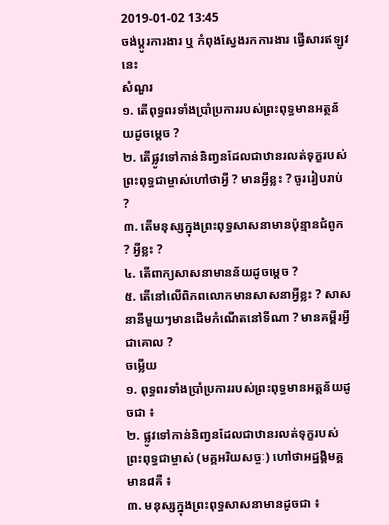2019-01-02 13:45
ចង់ប្តូរការងារ ឬ កំពុងស្វែងរកការងារ ផ្វើសារឥឡូវនេះ
សំណួរ
១. តើពុទ្ធពរទាំងប្រាំប្រការរបស់ព្រះពុទ្ធមានអត្ថន័យដូចម្តេច ?
២. តើផ្លូវទៅកាន់និញ្វនដែលជាឋានរលត់ទុក្ខរបស់ព្រះពុទ្ធជាម្ចាស់ហៅថាអ្វី ? មានអ្វីខ្លះ ? ចូររៀបរាប់ ?
៣. តើមនុស្សក្នុងព្រះពុទ្ធសាសនាមានប៉ុន្មានជំពូក ? អ្វីខ្លះ ?
៤. តើពាក្យសាសនាមានន័យដូចម្តេច ?
៥. តើនៅលើពិភពលោកមានសាសនាអ្វីខ្លះ ? សាសនានីមួយៗមានដើមកំណើតនៅទីណា ? មានគម្ពីរអ្វីជាគោល ?
ចម្លើយ
១. ពុទ្ធពរទាំងប្រាំប្រការរបស់ព្រះពុទ្ធមានអត្តន័យដូចជា ៖
២. ផ្លូវទៅកាន់និញ្វនដែលជាឋានរលត់ទុក្ខរបស់ព្រះពុទ្ធជាម្ចាស់ (មគ្គអរិយសច្ចៈ) ហៅថាអដ្ឋង្គិមគ្គមាន៨គឺ ៖
៣. មនុស្សក្នុងព្រះពុទ្ធសាសនាមានដូចជា ៖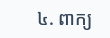៤. ពាក្យ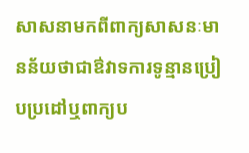សាសនាមកពីពាក្យសាសនៈមានន័យថាជាឳវាទការទូន្មានប្រៀបប្រដៅឬពាក្យប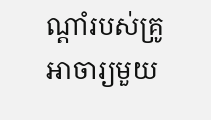ណ្តាំរបស់គ្រូអាចារ្យមួយ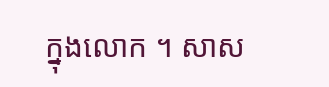ក្នុងលោក ។ សាស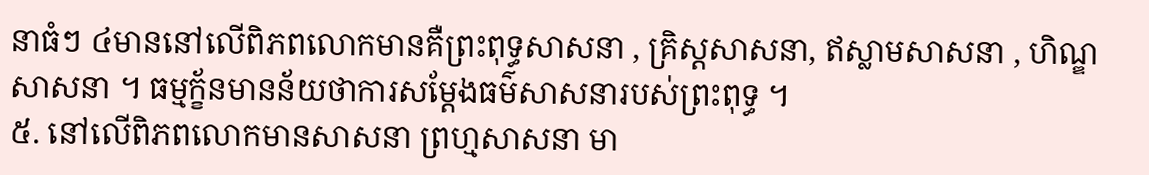នាធំៗ ៤មាននៅលើពិភពលោកមានគឺព្រះពុទ្ធសាសនា , គ្រិស្តសាសនា, ឥស្លាមសាសនា , ហិណ្ឌសាសនា ។ ធម្មក្ខ័នមានន័យថាការសម្តែងធម៌សាសនារបស់ព្រះពុទ្ធ ។
៥. នៅលើពិភពលោកមានសាសនា ព្រហ្មសាសនា មា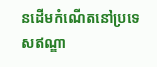នដើមកំណើតនៅប្រទេសឥណ្ឌា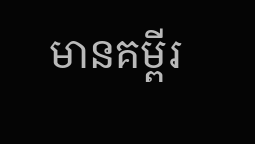មានគម្ពីរ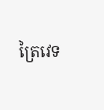ត្រៃវេទ